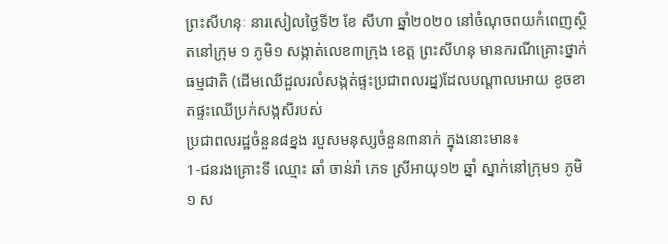ព្រះសីហនុៈ នារសៀលថ្ងៃទី២ ខែ សីហា ឆ្នាំ២០២០ នៅចំណុចពយកំពេញស្ថិតនៅក្រុម ១ ភូមិ១ សង្កាត់លេខ៣ក្រុង ខេត្ត ព្រះសីហនុ មានករណីគ្រោះថ្នាក់ធម្មជាតិ (ដេីមឈេីដួលរលំសង្កត់ផ្ទះប្រជាពលរដ្ន)ដែលបណ្តាលអោយ ខូចខាតផ្ទះឈេីប្រក់សង្កសីរបស់
ប្រជាពលរដ្ឋចំនួន៨ខ្នង របួសមនុស្សចំនួន៣នាក់ ក្នុងនោះមាន៖
1-ជនរងគ្រោះទី ឈ្មោះ ឆាំ ចាន់រ៉ា ភេទ ស្រីអាយុ១២ ឆ្នាំ ស្នាក់នៅក្រុម១ ភូមិ១ ស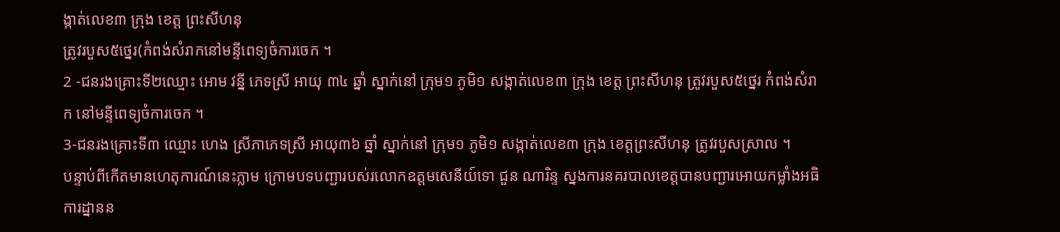ង្កាត់លេខ៣ ក្រុង ខេត្ត ព្រះសីហនុ
ត្រូវរបួស៥ថ្នេរ(កំពង់សំរាកនៅមន្ទីពេទ្យចំការចេក ។
2 -ជនរងគ្រោះទី២ឈ្មោះ អោម វន្នី ភេទស្រី អាយុ ៣៤ ឆ្នាំ ស្នាក់នៅ ក្រុម១ ភូមិ១ សង្កាត់លេខ៣ ក្រុង ខេត្ត ព្រះសីហនុ ត្រូវរបួស៥ថ្នេរ កំពង់សំរាក នៅមន្ទីពេទ្យចំការចេក ។
3-ជនរងគ្រោះទី៣ ឈ្មោះ ហេង ស្រីភាភេទស្រី អាយុ៣៦ ឆ្នាំ ស្នាក់នៅ ក្រុម១ ភូមិ១ សង្កាត់លេខ៣ ក្រុង ខេត្តព្រះសីហនុ ត្រូវរបួសស្រាល ។
បន្ទាប់ពីកេីតមានហេតុការណ៍នេះភ្លាម ក្រោមបទបញ្ជារបស់រលោកឧត្តមសេនីយ៍ទោ ជួន ណារិន្ទ ស្នងការនគរបាលខេត្តបានបញ្ជារអោយកម្លាំងអធិការដ្នានន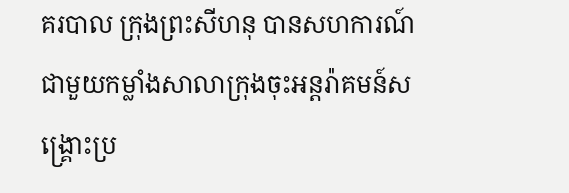គរបាល ក្រុងព្រះសីហនុ បានសហការណ៍ជាមួយកម្លាំងសាលាក្រុងចុះអន្តរ៉ាគមន៍សង្គ្រោះប្រ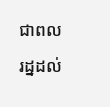ជាពលរដ្នដល់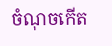ចំណុចកេីត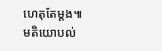ហេតុតែម្តង៕
មតិយោបល់